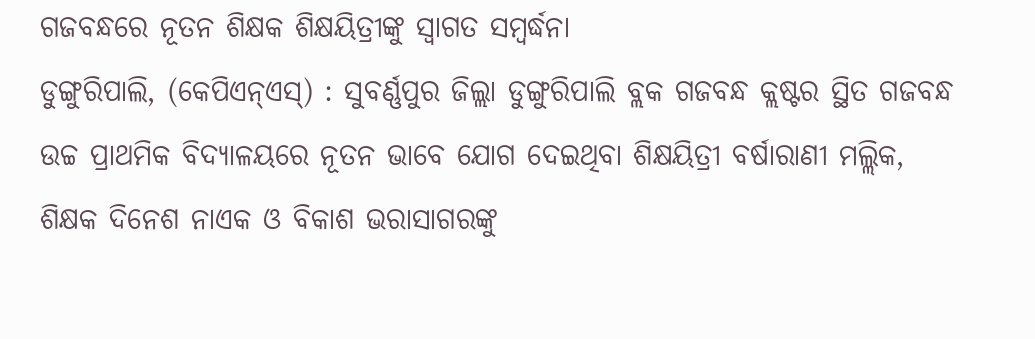ଗଜବନ୍ଧରେ ନୂତନ ଶିକ୍ଷକ ଶିକ୍ଷୟିତ୍ରୀଙ୍କୁ ସ୍ୱାଗତ ସମ୍ବର୍ଦ୍ଧନା
ଡୁଙ୍ଗୁରିପାଲି, (କେପିଏନ୍ଏସ୍) : ସୁବର୍ଣ୍ଣପୁର ଜିଲ୍ଲା ଡୁଙ୍ଗୁରିପାଲି ବ୍ଲକ ଗଜବନ୍ଧ କ୍ଲଷ୍ଟର ସ୍ଥିତ ଗଜବନ୍ଧ ଉଚ୍ଚ ପ୍ରାଥମିକ ବିଦ୍ୟାଳୟରେ ନୂତନ ଭାବେ ଯୋଗ ଦେଇଥିବା ଶିକ୍ଷୟିତ୍ରୀ ବର୍ଷାରାଣୀ ମଲ୍ଲିକ, ଶିକ୍ଷକ ଦିନେଶ ନାଏକ ଓ ବିକାଶ ଭରାସାଗରଙ୍କୁ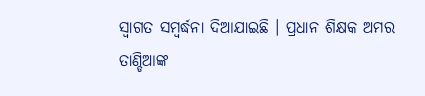ସ୍ୱାଗତ ସମ୍ବର୍ଦ୍ଧନା ଦିଆଯାଇଛି । ପ୍ରଧାନ ଶିକ୍ଷକ ଅମର ତାଣ୍ଡିଆଙ୍କ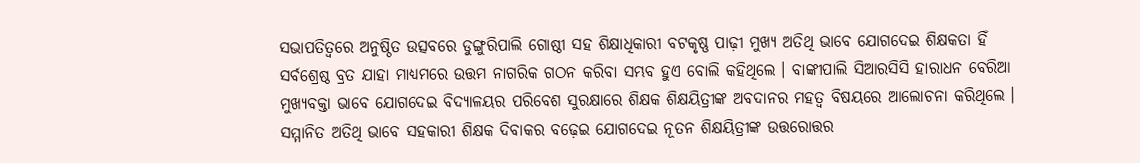ସଭାପତିତ୍ୱରେ ଅନୁଷ୍ଠିତ ଉତ୍ସବରେ ଡୁଙ୍ଗୁରିପାଲି ଗୋଷ୍ଠୀ ସହ ଶିକ୍ଷାଧିକାରୀ ବଟକୃଷ୍ଣ ପାଢ଼ୀ ମୁଖ୍ୟ ଅତିଥି ଭାବେ ଯୋଗଦେଇ ଶିକ୍ଷକତା ହିଁ ସର୍ବଶ୍ରେଷ୍ଠ ବ୍ରତ ଯାହା ମାଧ୍ୟମରେ ଉତ୍ତମ ନାଗରିକ ଗଠନ କରିବା ସମ୍ଭବ ହୁଏ ବୋଲି କହିଥିଲେ । ବାଙ୍କୀପାଲି ସିଆରସିସି ହାରାଧନ ବେରିଆ ମୁଖ୍ୟବକ୍ତା ଭାବେ ଯୋଗଦେଇ ବିଦ୍ୟାଳୟର ପରିବେଶ ସୁରକ୍ଷାରେ ଶିକ୍ଷକ ଶିକ୍ଷୟିତ୍ରୀଙ୍କ ଅବଦାନର ମହତ୍ୱ ବିଷୟରେ ଆଲୋଚନା କରିଥିଲେ । ସମ୍ମାନିତ ଅତିଥି ଭାବେ ସହକାରୀ ଶିକ୍ଷକ ଦିବାକର ବଢ଼େଇ ଯୋଗଦେଇ ନୂତନ ଶିକ୍ଷୟିତ୍ରୀଙ୍କ ଉତ୍ତରୋତ୍ତର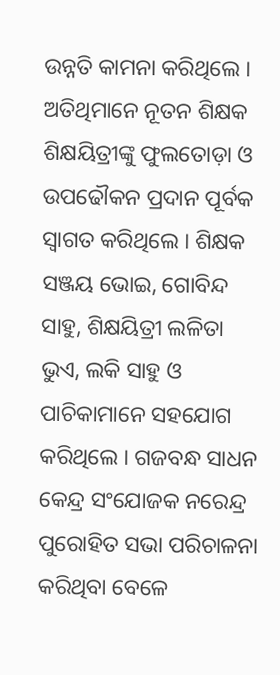ଉନ୍ନତି କାମନା କରିଥିଲେ । ଅତିଥିମାନେ ନୂତନ ଶିକ୍ଷକ ଶିକ୍ଷୟିତ୍ରୀଙ୍କୁ ଫୁଲତୋଡ଼ା ଓ ଉପଢୌକନ ପ୍ରଦାନ ପୂର୍ବକ ସ୍ୱାଗତ କରିଥିଲେ । ଶିକ୍ଷକ ସଞ୍ଜୟ ଭୋଇ, ଗୋବିନ୍ଦ ସାହୁ, ଶିକ୍ଷୟିତ୍ରୀ ଲଳିତା ଭୁଏ, ଲକି ସାହୁ ଓ ପାଚିକାମାନେ ସହଯୋଗ କରିଥିଲେ । ଗଜବନ୍ଧ ସାଧନ କେନ୍ଦ୍ର ସଂଯୋଜକ ନରେନ୍ଦ୍ର ପୁରୋହିତ ସଭା ପରିଚାଳନା କରିଥିବା ବେଳେ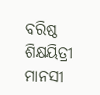ବରିଷ୍ଠ ଶିକ୍ଷୟିତ୍ରୀ ମାନସୀ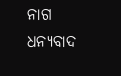ନାଗ ଧନ୍ୟବାଦ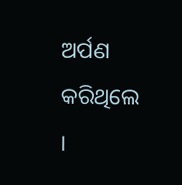ଅର୍ପଣ କରିଥିଲେ ।